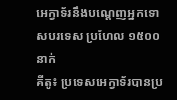អេក្វាទ័រនឹងបណ្តេញអ្នកទោសបរទេស ប្រហែល ១៥០០ នាក់
គីតូ៖ ប្រទេសអេក្វាទ័របានប្រ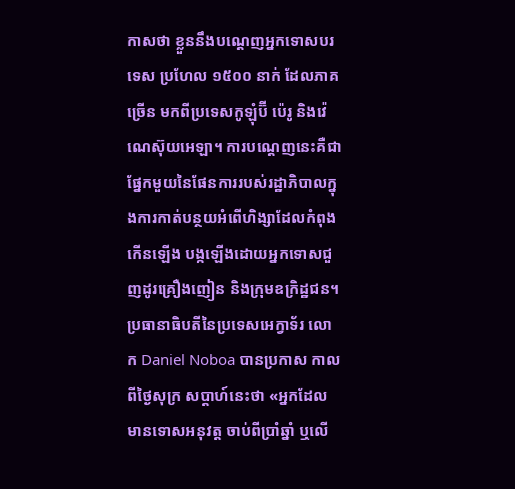កាសថា ខ្លួននឹងបណ្តេញអ្នកទោសបរទេស ប្រហែល ១៥០០ នាក់ ដែលភាគច្រើន មកពីប្រទេសកូឡុំប៊ី ប៉េរូ និងវ៉េណេស៊ុយអេឡា។ ការបណ្តេញនេះគឺជាផ្នែកមួយនៃផែនការរបស់រដ្ឋាភិបាលក្នុងការកាត់បន្ថយអំពើហិង្សាដែលកំពុងកើនឡើង បង្កឡើងដោយអ្នកទោសជួញដូរគ្រឿងញៀន និងក្រុមឧក្រិដ្ឋជន។
ប្រធានាធិបតីនៃប្រទេសអេក្វាទ័រ លោក Daniel Noboa បានប្រកាស កាលពីថ្ងៃសុក្រ សប្តាហ៍នេះថា «អ្នកដែលមានទោសអនុវត្ត ចាប់ពីប្រាំឆ្នាំ ឬលើ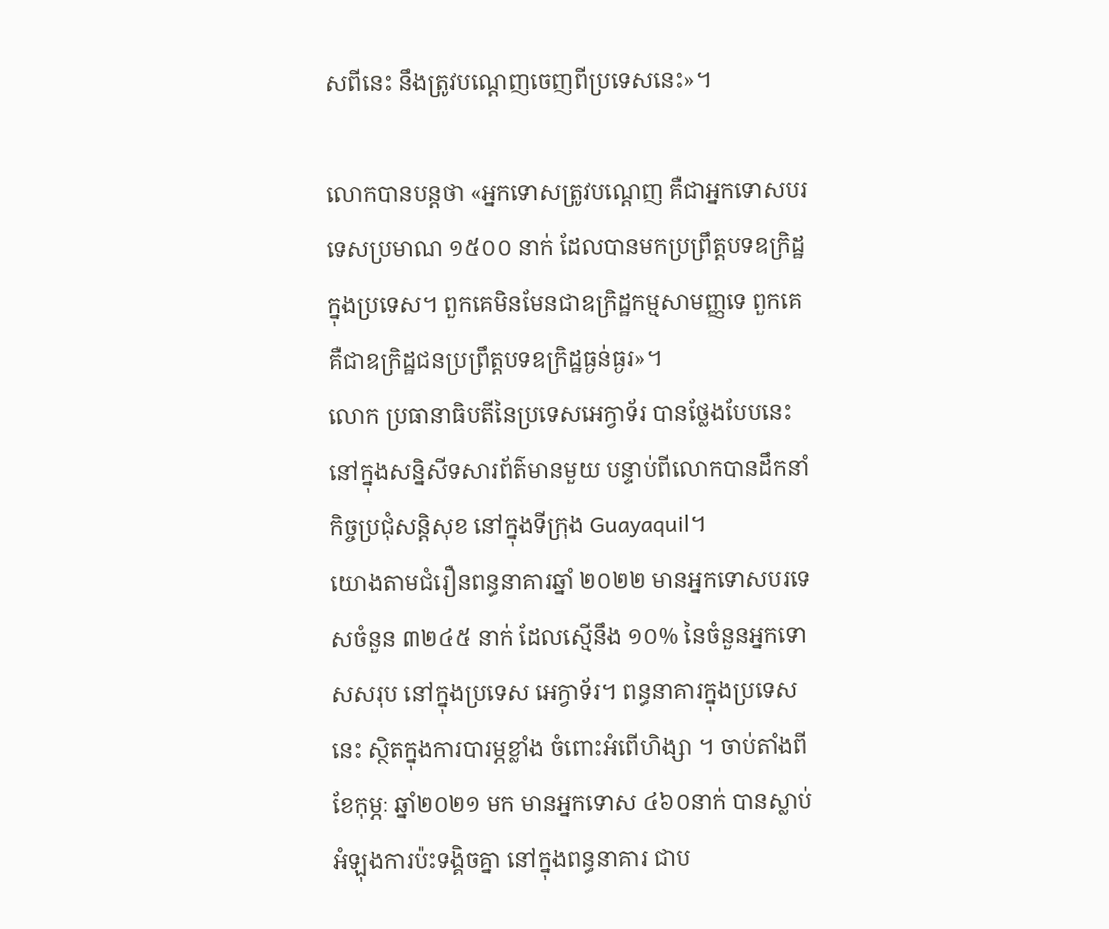សពីនេះ នឹងត្រូវបណ្តេញចេញពីប្រទេសនេះ»។

លោកបានបន្តថា «អ្នកទោសត្រូវបណ្តេញ គឺជាអ្នកទោសបរទេសប្រមាណ ១៥០០ នាក់ ដែលបានមកប្រព្រឹត្តបទឧក្រិដ្ឋ ក្នុងប្រទេស។ ពួកគេមិនមែនជាឧក្រិដ្ឋកម្មសាមញ្ញទេ ពួកគេគឺជាឧក្រិដ្ឋជនប្រព្រឹត្តបទឧក្រិដ្ឋធ្ងន់ធ្ងរ»។
លោក ប្រធានាធិបតីនៃប្រទេសអេក្វាទ័រ បានថ្លែងបែបនេះ នៅក្នុងសន្និសីទសារព័ត៌មានមួយ បន្ទាប់ពីលោកបានដឹកនាំកិច្ចប្រជុំសន្តិសុខ នៅក្នុងទីក្រុង Guayaquil។
យោងតាមជំរឿនពន្ធនាគារឆ្នាំ ២០២២ មានអ្នកទោសបរទេសចំនួន ៣២៤៥ នាក់ ដែលស្មើនឹង ១០% នៃចំនួនអ្នកទោសសរុប នៅក្នុងប្រទេស អេក្វាទ័រ។ ពន្ធនាគារក្នុងប្រទេសនេះ ស្ថិតក្នុងការបារម្ភខ្លាំង ចំពោះអំពើហិង្សា ។ ចាប់តាំងពីខែកុម្ភៈ ឆ្នាំ២០២១ មក មានអ្នកទោស ៤៦០នាក់ បានស្លាប់ អំឡុងការប៉ះទង្គិចគ្នា នៅក្នុងពន្ធនាគារ ជាប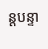ន្តបន្ទា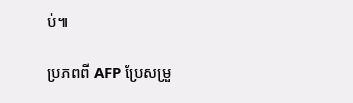ប់៕

ប្រភពពី AFP ប្រែសម្រួ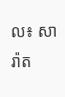ល៖ សារ៉ាត